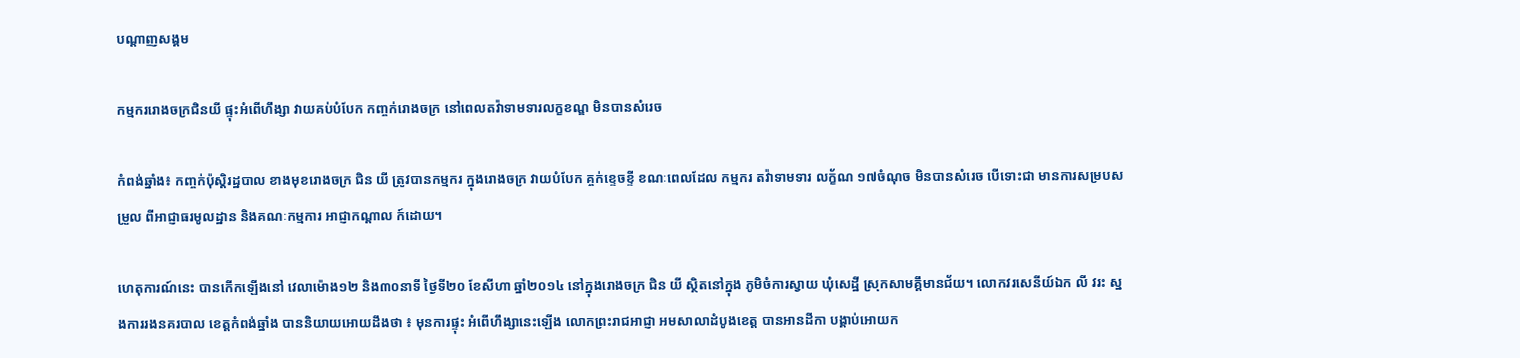បណ្តាញសង្គម

កម្មកររោងចក្រជិនយី ផ្ទុះអំពើហឹង្សា វាយគប់បំបែក កញ្ចក់រោងចក្រ នៅពេលតវ៉ាទាមទារលក្ខខណ្ឌ មិនបានសំរេច

កំពង់ឆ្នាំង៖ កញ្ចក់ប៉ុស្តិរដ្ឋបាល ខាងមុខរោងចក្រ ជិន យី ត្រូវបានកម្មករ ក្នុងរោងចក្រ វាយបំបែក គ្ចក់ខ្ទេចខ្ទី ខណៈពេលដែល កម្មករ តវ៉ាទាមទារ លក្ខ័ណ ១៧ចំណុច មិនបានសំរេច បើទោះជា មានការសម្របសម្រួល ពីអាជ្ញាធរមូលដ្ឋាន និងគណៈកម្មការ អាជ្ញាកណ្តាល ក៍ដោយ។

ហេតុការណ៍នេះ បានកើកឡើងនៅ វេលាម៉ោង១២ និង៣០នាទី ថ្ងៃទី២០ ខែសីហា ឆ្នាំ២០១៤ នៅក្នុងរោងចក្រ ជិន យី ស្ថិតនៅក្នុង ភូមិចំការស្វាយ ឃុំសេដ្ឋី ស្រុកសាមគ្គឹមានជ័យ។ លោកវរសេនីយ៍ឯក លី វរះ ស្នងការរងនគរបាល ខេត្តកំពង់ឆ្នាំង បាននិយាយអោយដឹងថា ៖ មុនការផ្ទុះ អំពើហឹង្សានេះឡើង លោកព្រះរាជអាជ្ញា អមសាលាដំបូងខេត្ត បានអានដីកា បង្គាប់អោយក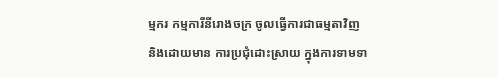ម្មករ កម្មការីនីរោងចក្រ ចូលធ្វើការជាធម្មតាវិញ និងដោយមាន ការប្រជុំដោះស្រាយ ក្នុងការទាមទា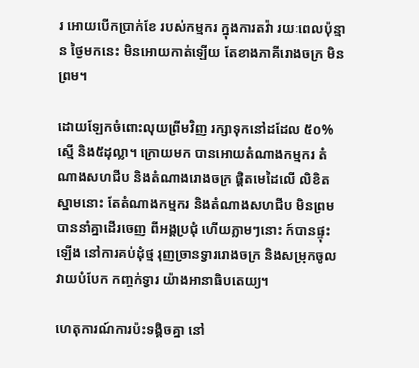រ អោយបើកប្រាក់ខែ របស់កម្មករ ក្នុងការតវ៉ា រយៈពេលប៉ុន្មាន ថ្ងៃមកនេះ មិនអោយកាត់ឡើយ តែខាងភាគីរោងចក្រ មិនព្រម។

ដោយឡែកចំពោះលុយព្រីមវិញ រក្សាទុកនៅដដែល ៥០%ស្មើ និង៥ដុល្លា។ ក្រោយមក បានអោយតំណាងកម្មករ តំណាងសហជីប និងតំណាងរោងចក្រ ផ្តិតមេដៃលើ លិខិតស្នាមនោះ តែតំណាងកម្មករ និងតំណាងសហជីប មិនព្រម បាននាំគ្នាដើរចេញ ពីអង្គប្រជុំ ហើយភ្លាមៗនោះ ក៍បានផ្ទុះឡើង នៅការគប់ដុំថ្ម រុញច្រានទ្វាររោងចក្រ និងសម្រុកចូលវាយបំបែក កញ្ចក់ទ្វារ យ៉ាងអានាធិបតេយ្យ។

ហេតុការណ៍ការប៉ះទង្គិចគ្នា នៅ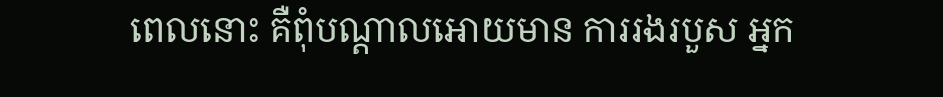ពេលនោះ គឺពុំបណ្តាលអោយមាន ការរងរបួស អ្នក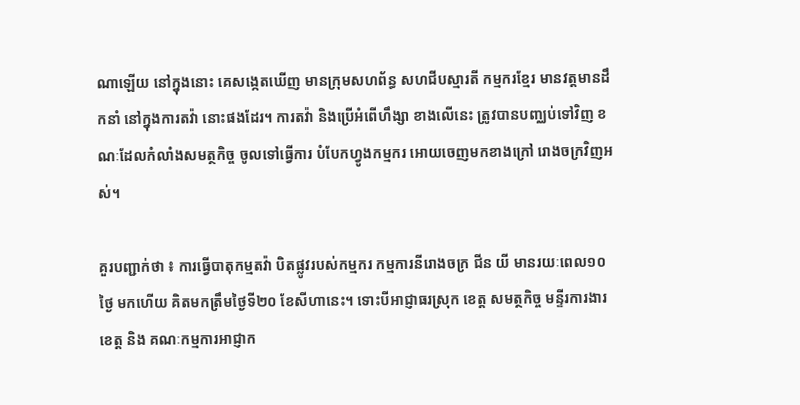ណាឡើយ នៅក្នុងនោះ គេសង្កេតឃើញ មានក្រុមសហព័ន្ធ សហជីបស្មារតី កម្មករខ្មែរ មានវត្តមានដឹកនាំ នៅក្នុងការតវ៉ា នោះផងដែរ។ ការតវ៉ា និងប្រើអំពើហឹង្សា ខាងលើនេះ ត្រូវបានបញ្ឈប់ទៅវិញ ខណៈដែលកំលាំងសមត្ថកិច្ច ចូលទៅធ្វើការ បំបែកហ្វូងកម្មករ អោយចេញមកខាងក្រៅ រោងចក្រវិញអស់។

គួរបញ្ជាក់ថា ៖ ការធ្វើបាតុកម្មតវ៉ា បិតផ្លូវរបស់កម្មករ កម្មការនីរោងចក្រ ជីន យី មានរយៈពេល១០ថ្ងៃ មកហើយ គិតមកត្រឹមថ្ងៃទី២០ ខែសីហានេះ។ ទោះបីអាជ្ញាធរស្រុក ខេត្ត សមត្ថកិច្ច មន្ទីរការងារខេត្ត និង គណៈកម្មការអាជ្ញាក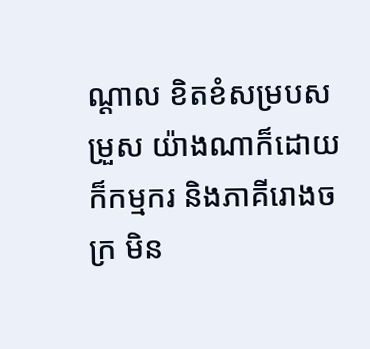ណ្តាល ខិតខំសម្របសម្រួស យ៉ាងណាក៏ដោយ ក៏កម្មករ និងភាគីរោងចក្រ មិន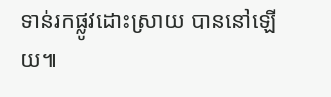ទាន់រកផ្លូវដោះស្រាយ បាននៅឡើយ៕